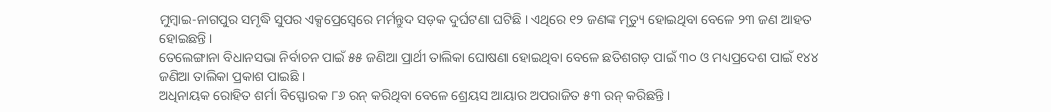ମୁମ୍ବାଇ-ନାଗପୁର ସମୃଦ୍ଧି ସୁପର ଏକ୍ସପ୍ରେସ୍ୱେରେ ମର୍ମନ୍ତୁଦ ସଡ଼କ ଦୁର୍ଘଟଣା ଘଟିଛି । ଏଥିରେ ୧୨ ଜଣଙ୍କ ମୃତ୍ୟୁ ହୋଇଥିବା ବେଳେ ୨୩ ଜଣ ଆହତ ହୋଇଛନ୍ତି ।
ତେଲେଙ୍ଗାନା ବିଧାନସଭା ନିର୍ବାଚନ ପାଇଁ ୫୫ ଜଣିଆ ପ୍ରାର୍ଥୀ ତାଲିକା ଘୋଷଣା ହୋଇଥିବା ବେଳେ ଛତିଶଗଡ଼ ପାଇଁ ୩୦ ଓ ମଧ୍ୟପ୍ରଦେଶ ପାଇଁ ୧୪୪ ଜଣିଆ ତାଲିକା ପ୍ରକାଶ ପାଇଛି ।
ଅଧିନାୟକ ରୋହିତ ଶର୍ମା ବିସ୍ଫୋରକ ୮୬ ରନ୍ କରିଥିବା ବେଳେ ଶ୍ରେୟସ ଆୟାର ଅପରାଜିତ ୫୩ ରନ୍ କରିଛନ୍ତି ।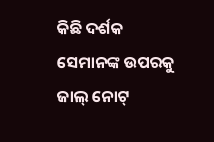କିଛି ଦର୍ଶକ ସେମାନଙ୍କ ଉପରକୁ ଜାଲ୍ ନୋଟ୍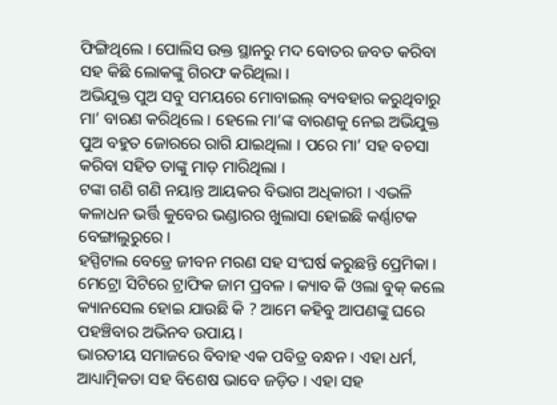ଫିଙ୍ଗିଥିଲେ । ପୋଲିସ ଉକ୍ତ ସ୍ଥାନରୁ ମଦ ବୋତର ଜବତ କରିବା ସହ କିଛି ଲୋକଙ୍କୁ ଗିରଫ କରିଥିଲା ।
ଅଭିଯୁକ୍ତ ପୁଅ ସବୁ ସମୟରେ ମୋବାଇଲ୍ ବ୍ୟବହାର କରୁଥିବାରୁ ମା’ ବାରଣ କରିଥିଲେ । ହେଲେ ମା’ଙ୍କ ବାରଣକୁ ନେଇ ଅଭିଯୁକ୍ତ ପୁଅ ବହୁତ ଜୋରରେ ରାଗି ଯାଇଥିଲା । ପରେ ମା’ ସହ ବଚସା କରିବା ସହିତ ତାଙ୍କୁ ମାଡ଼ ମାରିଥିଲା ।
ଟଙ୍କା ଗଣି ଗଣି ନୟାନ୍ତ ଆୟକର ବିଭାଗ ଅଧିକାରୀ । ଏଭଳି କଳାଧନ ଭର୍ତ୍ତି କୁବେର ଭଣ୍ଡାରର ଖୁଲାସା ହୋଇଛି କର୍ଣ୍ଣାଟକ ବେଙ୍ଗାଲୁରୁରେ ।
ହସ୍ପିଟାଲ ବେଡ୍ରେ ଜୀବନ ମରଣ ସହ ସଂଘର୍ଷ କରୁଛନ୍ତି ପ୍ରେମିକା ।
ମେଟ୍ରୋ ସିଟିରେ ଟ୍ରାଫିକ ଜାମ ପ୍ରବଳ । କ୍ୟାବ କି ଓଲା ବୁକ୍ କଲେ କ୍ୟାନସେଲ ହୋଇ ଯାଉଛି କି ? ଆମେ କହିବୁ ଆପଣଙ୍କୁ ଘରେ ପହଞ୍ଚିବାର ଅଭିନବ ଉପାୟ ।
ଭାରତୀୟ ସମାଜରେ ବିବାହ ଏକ ପବିତ୍ର ବନ୍ଧନ । ଏହା ଧର୍ମ, ଆଧ୍ୟାତ୍ମିକତା ସହ ବିଶେଷ ଭାବେ ଜଡ଼ିତ । ଏହା ସହ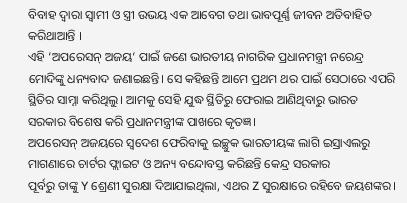ବିବାହ ଦ୍ୱାରା ସ୍ୱାମୀ ଓ ସ୍ତ୍ରୀ ଉଭୟ ଏକ ଆବେଗ ତଥା ଭାବପୂର୍ଣ୍ଣ ଜୀବନ ଅତିବାହିତ କରିଥାଆନ୍ତି ।
ଏହି ‘ଅପରେସନ୍ ଅଜୟ‘ ପାଇଁ ଜଣେ ଭାରତୀୟ ନାଗରିକ ପ୍ରଧାନମନ୍ତ୍ରୀ ନରେନ୍ଦ୍ର ମୋଦିଙ୍କୁ ଧନ୍ୟବାଦ ଜଣାଇଛନ୍ତି। ସେ କହିଛନ୍ତି ଆମେ ପ୍ରଥମ ଥର ପାଇଁ ସେଠାରେ ଏପରି ସ୍ଥିତିର ସାମ୍ନା କରିଥିଲୁ। ଆମକୁ ସେହି ଯୁଦ୍ଧ ସ୍ଥିତିରୁ ଫେରାଇ ଆଣିଥିବାରୁ ଭାରତ ସରକାର ବିଶେଷ କରି ପ୍ରଧାନମନ୍ତ୍ରୀଙ୍କ ପାଖରେ କୃତଜ୍ଞ।
ଅପରେସନ୍ ଅଜୟରେ ସ୍ୱଦେଶ ଫେରିବାକୁ ଇଚ୍ଛୁକ ଭାରତୀୟଙ୍କ ଲାଗି ଇସ୍ରାଏଲରୁ ମାଗଣାରେ ଚାର୍ଟର ଫ୍ଲାଇଟ ଓ ଅନ୍ୟ ବନ୍ଦୋବସ୍ତ କରିଛନ୍ତି କେନ୍ଦ୍ର ସରକାର
ପୂର୍ବରୁ ତାଙ୍କୁ Y ଶ୍ରେଣୀ ସୁରକ୍ଷା ଦିଆଯାଇଥିଲା, ଏଥର Z ସୁରକ୍ଷାରେ ରହିବେ ଜୟଶଙ୍କର।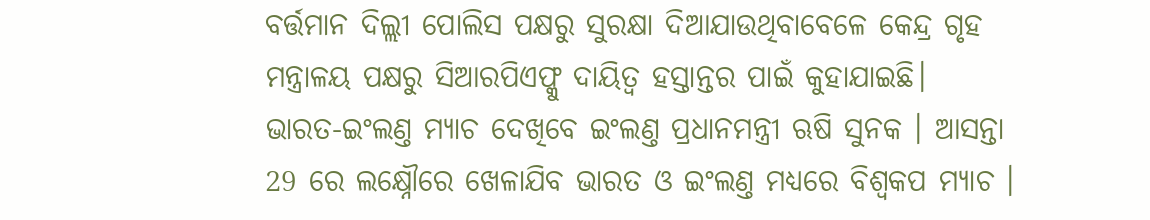ବର୍ତ୍ତମାନ ଦିଲ୍ଲୀ ପୋଲିସ ପକ୍ଷରୁ ସୁରକ୍ଷା ଦିଆଯାଉଥିବାବେଳେ କେନ୍ଦ୍ର ଗୃହ ମନ୍ତ୍ରାଳୟ ପକ୍ଷରୁ ସିଆରପିଏଫ୍କୁ ଦାୟିତ୍ୱ ହସ୍ତାନ୍ତର ପାଇଁ କୁହାଯାଇଛି।
ଭାରତ-ଇଂଲଣ୍ତ ମ୍ୟାଚ ଦେଖିବେ ଇଂଲଣ୍ତ ପ୍ରଧାନମନ୍ତ୍ରୀ ଋଷି ସୁନକ । ଆସନ୍ତା 29 ରେ ଲକ୍ଷ୍ନୌରେ ଖେଳାଯିବ ଭାରତ ଓ ଇଂଲଣ୍ତ ମଧ୍ୟରେ ବିଶ୍ବକପ ମ୍ୟାଚ ।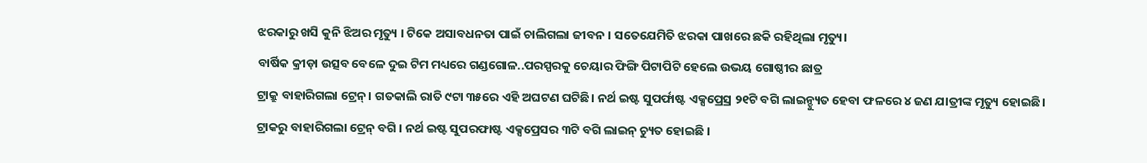ଝରକାରୁ ଖସି କୁନି ଝିଅର ମୃତ୍ୟୁ । ଟିକେ ଅସାବଧନତା ପାଇଁ ଚାଲିଗଲା ଜୀବନ । ସତେଯେମିତି ଝରକା ପାଖରେ ଛକି ରହିଥିଲା ମୃତ୍ୟୁ।
ବାର୍ଷିକ କ୍ରୀଡ଼ା ଉତ୍ସବ ବେଳେ ଦୁଇ ଟିମ ମଧ୍ୟରେ ଗଣ୍ଡଗୋଳ..ପରସ୍ପରକୁ ଚେୟାର ଫିଙ୍ଗି ପିଟାପିଟି ହେଲେ ଉଭୟ ଗୋଷ୍ଠୀର ଛାତ୍ର
ଟ୍ରାକ୍ରୁ ବାହାରିଗଲା ଟ୍ରେନ୍। ଗତକାଲି ରାତି ୯ଟା ୩୫ରେ ଏହି ଅଘଟଣ ଘଟିଛି। ନର୍ଥ ଇଷ୍ଟ ସୁପର୍ଫାଷ୍ଟ ଏକ୍ସପ୍ରେସ୍ର ୨୧ଟି ବଗି ଲାଇନ୍ଚ୍ୟୁତ ହେବା ଫଳରେ ୪ ଜଣ ଯାତ୍ରୀଙ୍କ ମୃତ୍ୟୁ ହୋଇଛି।
ଟ୍ରାକରୁ ବାହାରିଗଲା ଟ୍ରେନ୍ ବଗି । ନର୍ଥ ଇଷ୍ଟ ସୁପରଫାଷ୍ଟ ଏକ୍ସପ୍ରେସର ୩ଟି ବଗି ଲାଇନ୍ ଚ୍ୟୁତ ହୋଇଛି ।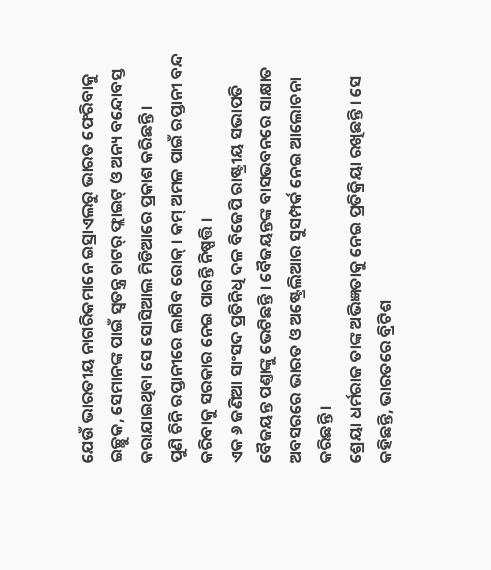ଯେଉଁ ଭାରତୀୟ ନାଗରିକମାନେ ଇସ୍ରାଏଲରୁ ଭାରତ ଫେରିବାକୁ ଇଚ୍ଛୁକ, ସେମାନଙ୍କ ପାଇଁ ସ୍ୱତନ୍ତ୍ର ଚାଟର୍ ଫ୍ଲାଇଟ୍ ଓ ଅନ୍ୟ ବନ୍ଦୋବସ୍ତ କରାଯାଇଥିବା ସେ ସୋସିଆଲ ମିଡିଆରେ ପ୍ରକାଶ କରିଛନ୍ତି ।
ପୁଣି ଚିନି ରପ୍ତାନୀରେ ଲାଗିବ ରୋକ୍ । କମ୍ ଅମଳ ପାଇଁ ରପ୍ତାନୀ ବନ୍ଦ କରିବାକୁ ସରକାର ନେଇ ପାରନ୍ତି ନିଷ୍ପତ୍ତି ।
ଏକ ୬ ଜଣିଆ ସାଂସଦ ପ୍ରତିନିଧି ଦଳ ବିଜେପି ରାଷ୍ଟ୍ରୀୟ ସଭାପତି ବୈଜୟନ୍ତ ପଣ୍ତାଙ୍କୁ ଭେଟିଛନ୍ତି । ବୈଜୟନ୍ତଙ୍କ ବାସଭବନରେ ସାକ୍ଷାତ ଅବସରରେ ଭାରତ ଓ ଅଷ୍ଟ୍ରେଲିଆର ସୁସମ୍ପର୍କ ନେଇ ଆଲୋଚନା କରିଛନ୍ତି ।
ଶ୍ରେୟା ଧର୍ମରାଜ ତାଙ୍କ ଅଭିଜ୍ଞତାକୁ ନେଇ ପ୍ରତିକ୍ରିୟା ରଖିଛନ୍ତି । ସେ କହିଛନ୍ତି, ଭାରତରେ ବ୍ରିଟିଶ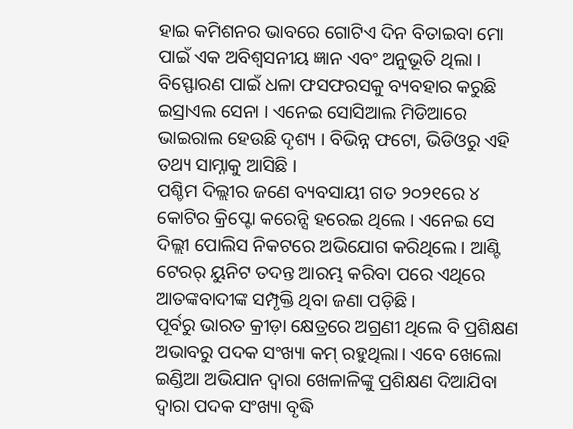ହାଇ କମିଶନର ଭାବରେ ଗୋଟିଏ ଦିନ ବିତାଇବା ମୋ ପାଇଁ ଏକ ଅବିଶ୍ୱସନୀୟ ଜ୍ଞାନ ଏବଂ ଅନୁଭୂତି ଥିଲା ।
ବିସ୍ଫୋରଣ ପାଇଁ ଧଳା ଫସଫରସକୁ ବ୍ୟବହାର କରୁଛି ଇସ୍ରାଏଲ ସେନା । ଏନେଇ ସୋସିଆଲ ମିଡିଆରେ ଭାଇରାଲ ହେଉଛି ଦୃଶ୍ୟ । ବିଭିନ୍ନ ଫଟୋ, ଭିଡିଓରୁ ଏହି ତଥ୍ୟ ସାମ୍ନାକୁ ଆସିଛି ।
ପଶ୍ଚିମ ଦିଲ୍ଲୀର ଜଣେ ବ୍ୟବସାୟୀ ଗତ ୨୦୨୧ରେ ୪ କୋଟିର କ୍ରିପ୍ଟୋ କରେନ୍ସି ହରେଇ ଥିଲେ । ଏନେଇ ସେ ଦିଲ୍ଲୀ ପୋଲିସ ନିକଟରେ ଅଭିଯୋଗ କରିଥିଲେ । ଆଣ୍ଟି ଟେରର୍ ୟୁନିଟ ତଦନ୍ତ ଆରମ୍ଭ କରିବା ପରେ ଏଥିରେ ଆତଙ୍କବାଦୀଙ୍କ ସମ୍ପୃକ୍ତି ଥିବା ଜଣା ପଡ଼ିଛି ।
ପୂର୍ବରୁ ଭାରତ କ୍ରୀଡ଼ା କ୍ଷେତ୍ରରେ ଅଗ୍ରଣୀ ଥିଲେ ବି ପ୍ରଶିକ୍ଷଣ ଅଭାବରୁ ପଦକ ସଂଖ୍ୟା କମ୍ ରହୁଥିଲା। ଏବେ ଖେଲୋ ଇଣ୍ଡିଆ ଅଭିଯାନ ଦ୍ୱାରା ଖେଳାଳିଙ୍କୁ ପ୍ରଶିକ୍ଷଣ ଦିଆଯିବା ଦ୍ୱାରା ପଦକ ସଂଖ୍ୟା ବୃଦ୍ଧି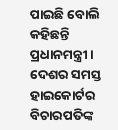ପାଇଛି ବୋଲି କହିଛନ୍ତି ପ୍ରଧାନମନ୍ତ୍ରୀ ।
ଦେଶର ସମସ୍ତ ହାଇକୋର୍ଟର ବିଚାରପତିଙ୍କ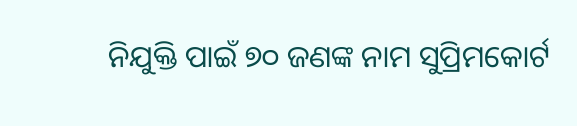ନିଯୁକ୍ତି ପାଇଁ ୭୦ ଜଣଙ୍କ ନାମ ସୁପ୍ରିମକୋର୍ଟ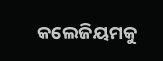କଲେଜିୟମକୁ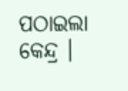ପଠାଇଲା କେନ୍ଦ୍ର ।